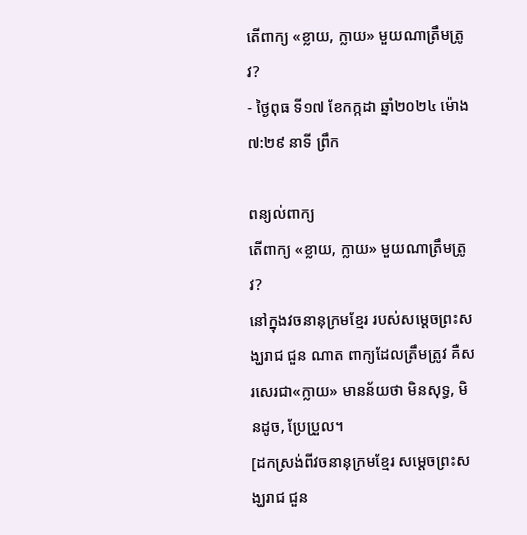តើពាក្យ «ខ្លាយ, ក្លាយ» មួយណាត្រឹមត្រូវ?
- ថ្ងៃពុធ ទី១៧ ខែកក្កដា ឆ្នាំ២០២៤ ម៉ោង ៧:២៩ នាទី ព្រឹក

ពន្យល់ពាក្យ
តើពាក្យ «ខ្លាយ, ក្លាយ» មួយណាត្រឹមត្រូវ?
នៅក្នុងវចនានុក្រមខ្មែរ របស់សម្តេចព្រះសង្ឃរាជ ជួន ណាត ពាក្យដែលត្រឹមត្រូវ គឺសរសេរជា«ក្លាយ» មានន័យថា មិនសុទ្ធ, មិនដូច, ប្រែប្រួល។
[ដកស្រង់ពីវចនានុក្រមខ្មែរ សម្តេចព្រះសង្ឃរាជ ជួន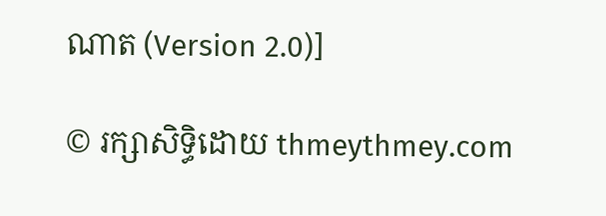ណាត (Version 2.0)]

© រក្សាសិទ្ធិដោយ thmeythmey.com